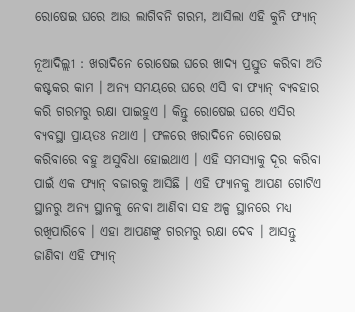ରୋଷେଇ ଘରେ ଆଉ ଲାଗିବନି ଗରମ, ଆସିଲା ଏହି କୁନି ଫ୍ୟାନ୍

ନୂଆଦିଲ୍ଲୀ : ଖରାଦିନେ ରୋଷେଇ ଘରେ ଖାଦ୍ୟ ପ୍ରସ୍ତୁତ କରିବା ଅତି କଷ୍ଟକର କାମ । ଅନ୍ୟ ସମୟରେ ଘରେ ଏସି ବା ଫ୍ୟାନ୍ ବ୍ୟବହାର କରି ଗରମରୁ ରକ୍ଷା ପାଇହୁଏ । କିନ୍ତୁ ରୋଷେଇ ଘରେ ଏସିର ବ୍ୟବସ୍ଥା ପ୍ରାୟତଃ ନଥାଏ । ଫଳରେ ଖରାଦିନେ ରୋଷେଇ କରିବାରେ ବହୁ ଅସୁବିଧା ହୋଇଥାଏ । ଏହି ସମସ୍ୟାକୁ ଦୂର କରିବା ପାଇଁ ଏକ ଫ୍ୟାନ୍ ବଜାରକୁ ଆସିଛି । ଏହି ଫ୍ୟାନକୁ ଆପଣ ଗୋଟିଏ ସ୍ଥାନରୁ ଅନ୍ୟ ସ୍ଥାନକୁ ନେବା ଆଣିବା ସହ ଅଳ୍ପ ସ୍ଥାନରେ ମଧ୍ୟ ରଖିପାରିବେ । ଏହା ଆପଣଙ୍କୁ ଗରମରୁ ରକ୍ଷା ଦେବ । ଆସନ୍ତୁ ଜାଣିବା ଏହି ଫ୍ୟାନ୍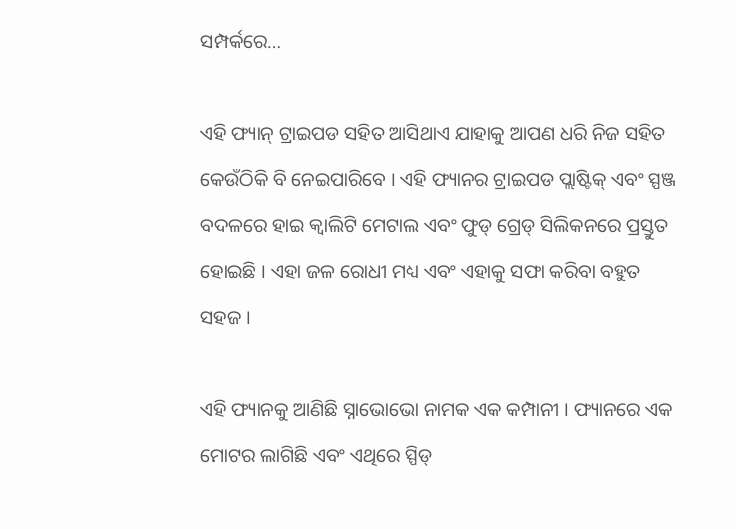ସମ୍ପର୍କରେ…

ଏହି ଫ୍ୟାନ୍ ଟ୍ରାଇପଡ ସହିତ ଆସିଥାଏ ଯାହାକୁ ଆପଣ ଧରି ନିଜ ସହିତ କେଉଁଠିକି ବି ନେଇପାରିବେ । ଏହି ଫ୍ୟାନର ଟ୍ରାଇପଡ ପ୍ଲାଷ୍ଟିକ୍ ଏବଂ ସ୍ପଞ୍ଜ ବଦଳରେ ହାଇ କ୍ବାଲିଟି ମେଟାଲ ଏବଂ ଫୁଡ୍ ଗ୍ରେଡ୍ ସିଲିକନରେ ପ୍ରସ୍ତୁତ ହୋଇଛି । ଏହା ଜଳ ରୋଧୀ ମଧ୍ୟ ଏବଂ ଏହାକୁ ସଫା କରିବା ବହୁତ ସହଜ ।

ଏହି ଫ୍ୟାନକୁ ଆଣିଛି ସ୍ନାଭୋଭୋ ନାମକ ଏକ କମ୍ପାନୀ । ଫ୍ୟାନରେ ଏକ ମୋଟର ଲାଗିଛି ଏବଂ ଏଥିରେ ସ୍ପିଡ୍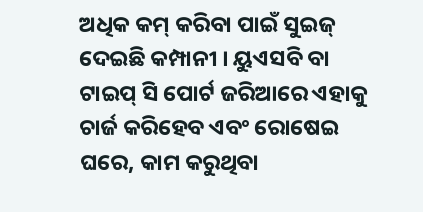ଅଧିକ କମ୍ କରିବା ପାଇଁ ସୁଇଜ୍ ଦେଇଛି କମ୍ପାନୀ । ୟୁଏସବି ବା ଟାଇପ୍ ସି ପୋର୍ଟ ଜରିଆରେ ଏହାକୁ ଚାର୍ଜ କରିହେବ ଏବଂ ରୋଷେଇ ଘରେ, କାମ କରୁଥିବା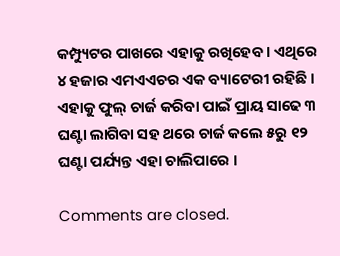କମ୍ପ୍ୟୁଟର ପାଖରେ ଏହାକୁ ରଖିହେବ । ଏଥିରେ ୪ ହଜାର ଏମଏଏଚର ଏକ ବ୍ୟାଟେରୀ ରହିଛି । ଏହାକୁ ଫୁଲ୍ ଚାର୍ଜ କରିବା ପାଇଁ ପ୍ରାୟ ସାଢେ ୩ ଘଣ୍ଟା ଲାଗିବା ସହ ଥରେ ଚାର୍ଜ କଲେ ୫ରୁ ୧୨ ଘଣ୍ଟା ପର୍ଯ୍ୟନ୍ତ ଏହା ଚାଲିପାରେ ।

Comments are closed.